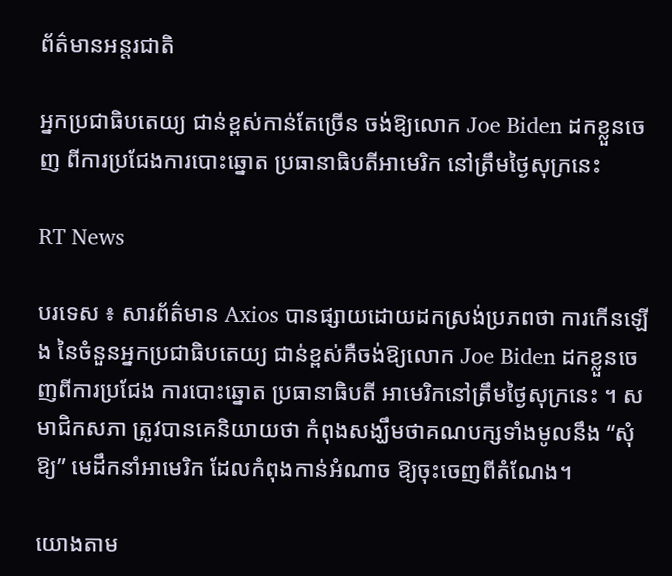ព័ត៌មានអន្តរជាតិ

អ្នកប្រជាធិបតេយ្យ ជាន់ខ្ពស់កាន់តែច្រើន ចង់ឱ្យលោក Joe Biden ដកខ្លួនចេញ ពីការប្រជែងការបោះឆ្នោត ប្រធានាធិបតីអាមេរិក នៅត្រឹមថ្ងៃសុក្រនេះ

RT News

បរទេស ៖ សារព័ត៌មាន Axios បានផ្សាយដោយដកស្រង់ប្រភពថា ការកើនឡើង នៃចំនួនអ្នកប្រជាធិបតេយ្យ ជាន់ខ្ពស់គឺចង់ឱ្យលោក Joe Biden ដកខ្លួនចេញពីការប្រជែង ការបោះឆ្នោត ប្រធានាធិបតី អាមេរិកនៅត្រឹមថ្ងៃសុក្រនេះ ។ សមាជិកសភា ត្រូវបានគេនិយាយថា កំពុងសង្ឃឹមថាគណបក្សទាំងមូលនឹង “សុំឱ្យ” មេដឹកនាំអាមេរិក ដែលកំពុងកាន់អំណាច ឱ្យចុះចេញពីតំណែង។

យោងតាម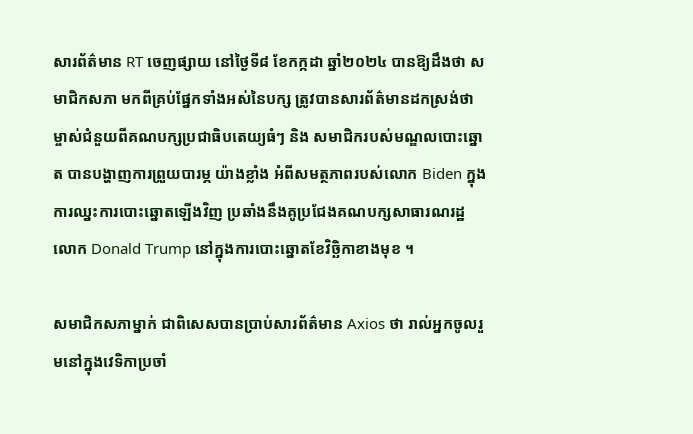សារព័ត៌មាន RT ចេញផ្សាយ នៅថ្ងៃទី៨ ខែកក្កដា ឆ្នាំ២០២៤ បានឱ្យដឹងថា សមាជិកសភា មកពីគ្រប់ផ្នែកទាំងអស់នៃបក្ស ត្រូវបានសារព័ត៌មានដកស្រង់ថា ម្ចាស់ជំនួយពីគណបក្សប្រជាធិបតេយ្យធំៗ និង សមាជិករបស់មណ្ឌលបោះឆ្នោត បានបង្ហាញការព្រួយបារម្ភ យ៉ាងខ្លាំង អំពីសមត្ថភាពរបស់លោក Biden ក្នុងការឈ្នះការបោះឆ្នោតឡើងវិញ ប្រឆាំងនឹងគូប្រជែងគណបក្សសាធារណរដ្ឋ លោក Donald Trump នៅក្នុងការបោះឆ្នោតខែវិច្ឆិកាខាងមុខ ។

សមាជិកសភាម្នាក់ ជាពិសេសបានប្រាប់សារព័ត៌មាន Axios ថា រាល់អ្នកចូលរួមនៅក្នុងវេទិកាប្រចាំ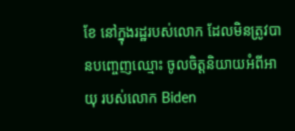ខែ នៅក្នុងរដ្ឋរបស់លោក ដែលមិនត្រូវបានបញ្ចេញឈ្មោះ ចូលចិត្តនិយាយអំពីអាយុ របស់លោក Biden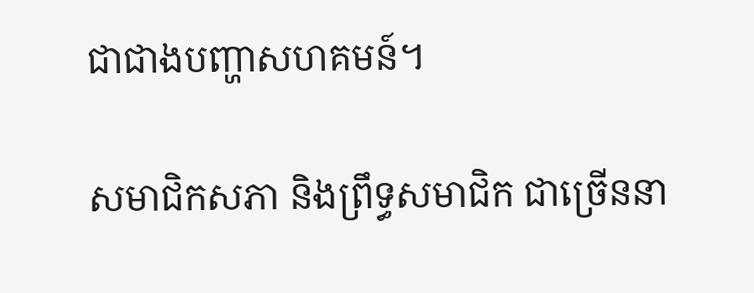ជាជាងបញ្ហាសហគមន៍។

សមាជិកសភា និងព្រឹទ្ធសមាជិក ជាច្រើននា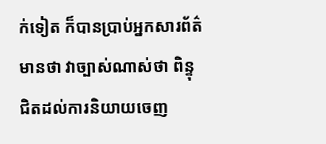ក់ទៀត ក៏បានប្រាប់អ្នកសារព័ត៌មានថា វាច្បាស់ណាស់ថា ពិន្ទុជិតដល់ការនិយាយចេញ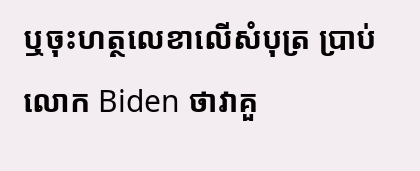ឬចុះហត្ថលេខាលើសំបុត្រ ប្រាប់លោក Biden ថាវាគួ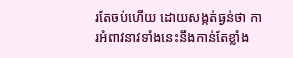រតែចប់ហើយ ដោយសង្កត់ធ្ងន់ថា ការអំពាវនាវទាំងនេះនឹងកាន់តែខ្លាំង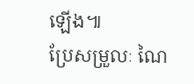ឡើង៕
ប្រែសម្រួលៈ ណៃ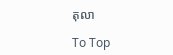តុលា

To Top